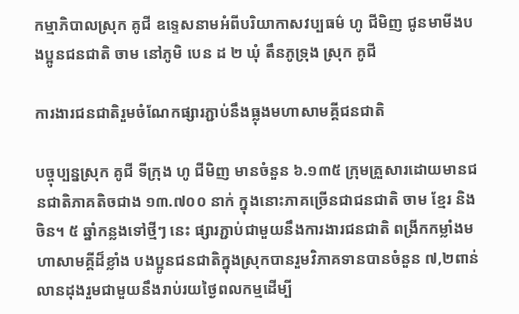កម្មាភិបាលស្រុក គូជី ឧទ្ទេសនាមអំពីបរិយាកាសវប្បធម៌ ហូ ជីមិញ ជូនមាមីងបងប្អូនជនជាតិ ចាម នៅភូមិ បេន ដ ២ ឃុំ តឹនភូទ្រុង ស្រុក គូជី

ការងារជនជាតិរួមចំណែកផ្សារភ្ជាប់នឹងធ្លុងមហាសាមគ្គីជនជាតិ

បច្ចុប្បន្នស្រុក គូជី ទីក្រុង ហូ ជីមិញ មានចំនួន ៦.១៣៥ ក្រុមគ្រួសារដោយមានជនជាតិភាគតិចជាង ១៣.៧០០ នាក់ ក្នុងនោះភាគច្រើនជាជនជាតិ ចាម ខ្មែរ និង ចិន។ ៥ ឆ្នាំកន្លងទៅថ្មីៗ នេះ ផ្សារភ្ជាប់ជាមួយនឹងការងារជនជាតិ ពង្រីកកម្លាំងមហាសាមគ្គីដ៏ខ្លាំង បងប្អូនជនជាតិក្នុងស្រុកបានរួមវិភាគទានបានចំនួន ៧,២ពាន់លានដុងរួមជាមួយនឹងរាប់រយថ្ងៃពលកម្មដើម្បី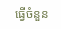ធ្វើចំនួន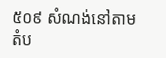៥០៩ សំណង់នៅតាមតំប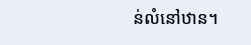ន់លំនៅឋាន។